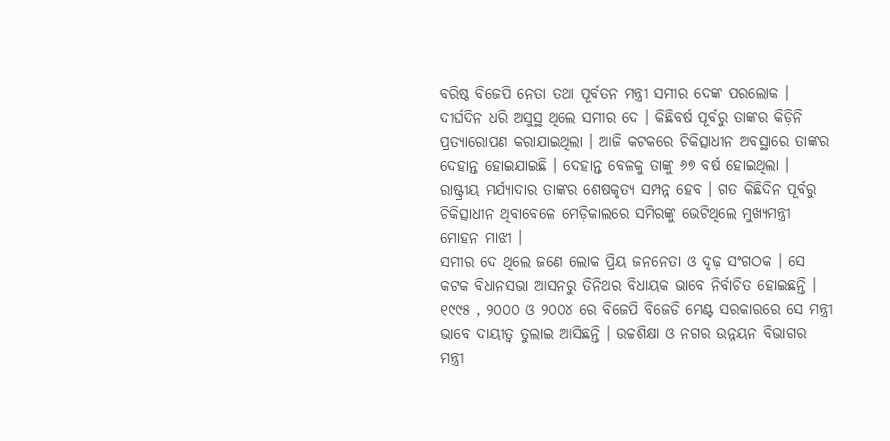ବରିଷ୍ଠ ବିଜେପି ନେତା ତଥା ପୂର୍ବତନ ମନ୍ତ୍ରୀ ସମୀର ଦେଙ୍କ ପରଲୋକ । ଦୀର୍ଘଦିନ ଧରି ଅସୁସ୍ଥ ଥିଲେ ସମୀର ଦେ । କିଛିବର୍ଷ ପୂର୍ବରୁ ତାଙ୍କର କିଡ଼ିନି ପ୍ରତ୍ୟାରୋପଣ କରାଯାଇଥିଲା । ଆଜି କଟକରେ ଚିକିତ୍ସାଧୀନ ଅବସ୍ଥାରେ ତାଙ୍କର ଦେହାନ୍ତ ହୋଇଯାଇଛି । ଦେହାନ୍ତ ବେଳକୁ ତାଙ୍କୁ ୬୭ ବର୍ଷ ହୋଇଥିଲା । ରାଷ୍ଟ୍ରୀୟ ମର୍ଯ୍ୟାଦାର ତାଙ୍କର ଶେଷକୃତ୍ୟ ସମ୍ପନ୍ନ ହେବ । ଗତ କିଛିଦିନ ପୂର୍ବରୁ ଚିକିତ୍ସାଧୀନ ଥିବାବେଳେ ମେଡ଼ିକାଲରେ ସମିରଙ୍କୁ ଭେଟିଥିଲେ ମୁଖ୍ୟମନ୍ତ୍ରୀ ମୋହନ ମାଝୀ ।
ସମୀର ଦେ ଥିଲେ ଜଣେ ଲୋକ ପ୍ରିୟ ଜନନେତା ଓ ଦୃଢ଼ ସଂଗଠକ । ସେ କଟକ ବିଧାନସଭା ଆସନରୁ ତିନିଥର ବିଧାୟକ ଭାବେ ନିର୍ବାଚିତ ହୋଇଛନ୍ତି । ୧୯୯୫ , ୨୦୦୦ ଓ ୨୦୦୪ ରେ ବିଜେପି ବିଜେଡି ମେଣ୍ଟ ସରକାରରେ ସେ ମନ୍ତ୍ରୀ ଭାବେ ଦାୟୀତ୍ବ ତୁଲାଇ ଆସିଛନ୍ତି । ଉଚ୍ଚଶିକ୍ଷା ଓ ନଗର ଉନ୍ନୟନ ବିଭାଗର ମନ୍ତ୍ରୀ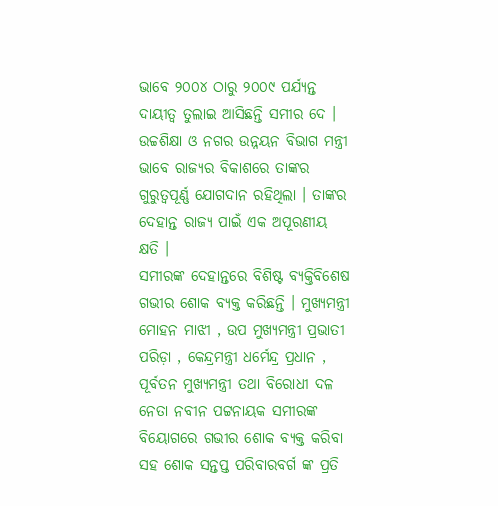ଭାବେ ୨୦୦୪ ଠାରୁ ୨୦୦୯ ପର୍ଯ୍ୟନ୍ତ ଦାୟୀତ୍ବ ତୁଲାଇ ଆସିଛନ୍ତି ସମୀର ଦେ । ଉଚ୍ଚଶିକ୍ଷା ଓ ନଗର ଉନ୍ନୟନ ବିଭାଗ ମନ୍ତ୍ରୀ ଭାବେ ରାଜ୍ୟର ବିକାଶରେ ତାଙ୍କର ଗୁରୁତ୍ୱପୂର୍ଣ୍ଣ ଯୋଗଦାନ ରହିଥିଲା । ତାଙ୍କର ଦେହାନ୍ତ ରାଜ୍ୟ ପାଇଁ ଏକ ଅପୂରଣୀୟ କ୍ଷତି ।
ସମୀରଙ୍କ ଦେହାନ୍ତରେ ବିଶିଷ୍ଟ ବ୍ୟକ୍ତିବିଶେଷ ଗଭୀର ଶୋକ ବ୍ୟକ୍ତ କରିଛନ୍ତି । ମୁଖ୍ୟମନ୍ତ୍ରୀ ମୋହନ ମାଝୀ , ଉପ ମୁଖ୍ୟମନ୍ତ୍ରୀ ପ୍ରଭାତୀ ପରିଡ଼ା , କେନ୍ଦ୍ରମନ୍ତ୍ରୀ ଧର୍ମେନ୍ଦ୍ର ପ୍ରଧାନ , ପୂର୍ବତନ ମୁଖ୍ୟମନ୍ତ୍ରୀ ତଥା ବିରୋଧୀ ଦଳ ନେତା ନବୀନ ପଟ୍ଟନାୟକ ସମୀରଙ୍କ ବିୟୋଗରେ ଗଭୀର ଶୋକ ବ୍ୟକ୍ତ କରିବା ସହ ଶୋକ ସନ୍ତପ୍ତ ପରିବାରବର୍ଗ ଙ୍କ ପ୍ରତି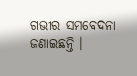ଗଭୀର ସମବେଦନା ଜଣାଇଛନ୍ତି ।